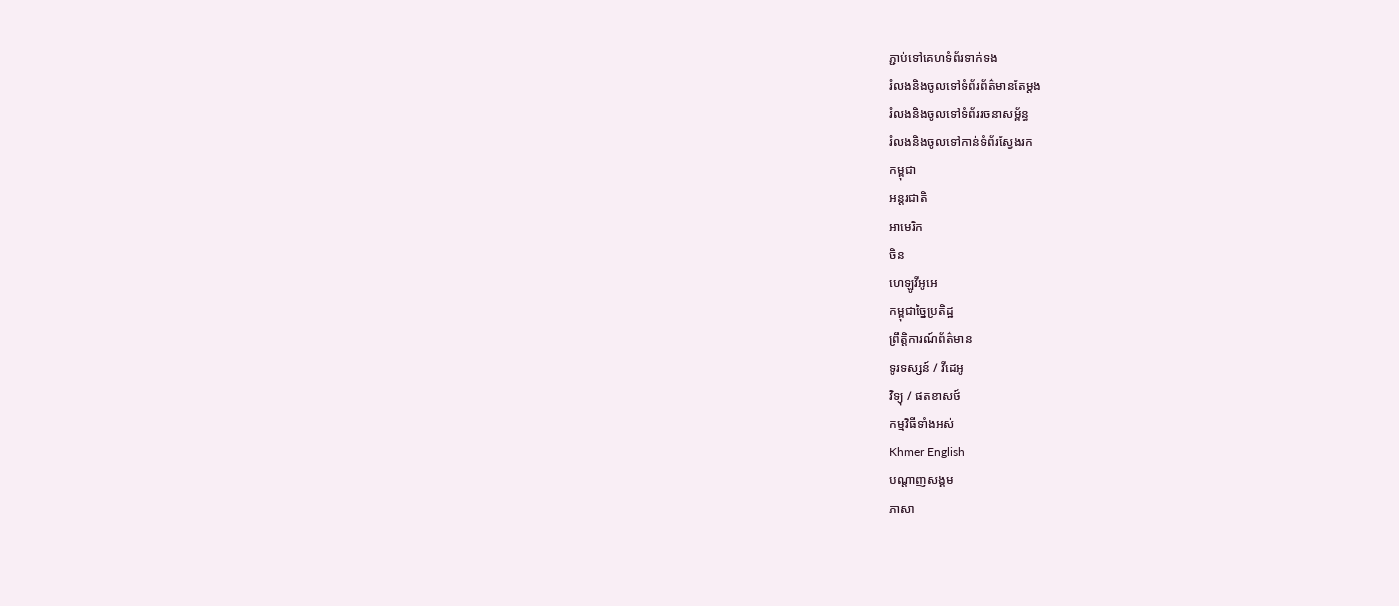ភ្ជាប់ទៅគេហទំព័រទាក់ទង
រំលងនិងចូលទៅទំព័រព័ត៌មានតែម្តង
រំលងនិងចូលទៅទំព័ររចនាសម្ព័ន្ធ
រំលងនិងចូលទៅកាន់ទំព័រស្វែងរក
កម្ពុជា
អន្តរជាតិ
អាមេរិក
ចិន
ហេឡូវីអូអេ
កម្ពុជាច្នៃប្រតិដ្ឋ
ព្រឹត្តិការណ៍ព័ត៌មាន
ទូរទស្សន៍ / វីដេអូ
វិទ្យុ / ផតខាសថ៍
កម្មវិធីទាំងអស់
Khmer English
បណ្តាញសង្គម
ភាសា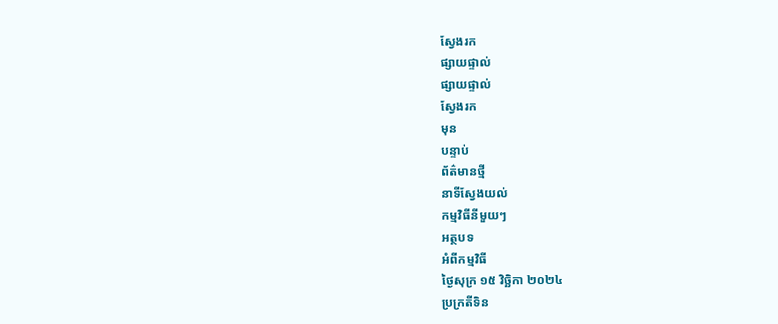ស្វែងរក
ផ្សាយផ្ទាល់
ផ្សាយផ្ទាល់
ស្វែងរក
មុន
បន្ទាប់
ព័ត៌មានថ្មី
នាទីស្វែងយល់
កម្មវិធីនីមួយៗ
អត្ថបទ
អំពីកម្មវិធី
ថ្ងៃសុក្រ ១៥ វិច្ឆិកា ២០២៤
ប្រក្រតីទិន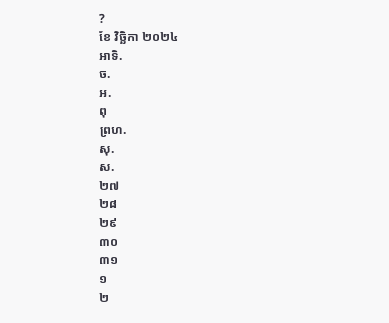?
ខែ វិច្ឆិកា ២០២៤
អាទិ.
ច.
អ.
ពុ
ព្រហ.
សុ.
ស.
២៧
២៨
២៩
៣០
៣១
១
២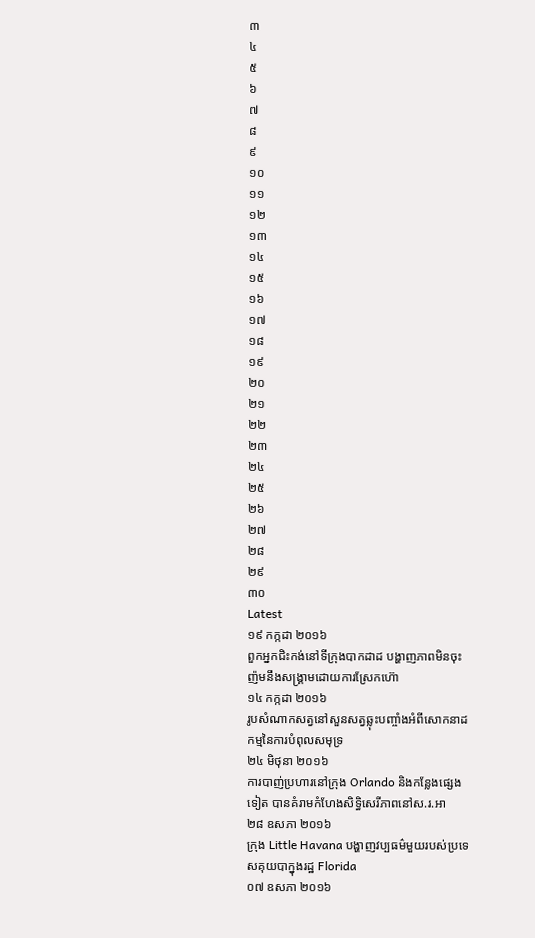៣
៤
៥
៦
៧
៨
៩
១០
១១
១២
១៣
១៤
១៥
១៦
១៧
១៨
១៩
២០
២១
២២
២៣
២៤
២៥
២៦
២៧
២៨
២៩
៣០
Latest
១៩ កក្កដា ២០១៦
ពួកអ្នកជិះកង់នៅទីក្រុងបាកដាដ បង្ហាញភាពមិនចុះញ៉មនឹងសង្គ្រាមដោយការស្រែកហ៊ោ
១៤ កក្កដា ២០១៦
រូបសំណាកសត្វនៅសួនសត្វឆ្លុះបញ្ចាំងអំពីសោកនាដកម្មនៃការបំពុលសមុទ្រ
២៤ មិថុនា ២០១៦
ការបាញ់ប្រហារនៅក្រុង Orlando និងកន្លែងផ្សេងទៀត បានគំរាមកំហែងសិទ្ធិសេរីភាពនៅស.រ.អា
២៨ ឧសភា ២០១៦
ក្រុង Little Havana បង្ហាញវប្បធម៌មួយរបស់ប្រទេសគុយបាក្នុងរដ្ឋ Florida
០៧ ឧសភា ២០១៦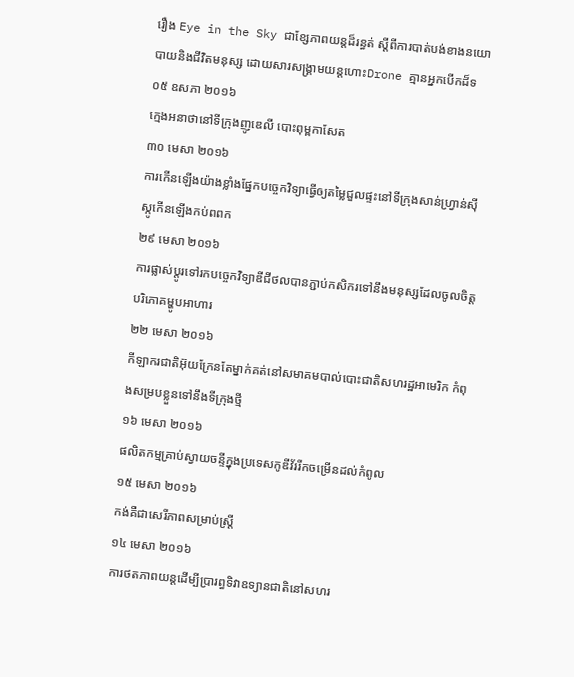រឿង Eye in the Sky ជាខ្សែភាពយន្តដ៏រន្ធត់ ស្តីពីការបាត់បង់ខាងនយោបាយនិងជីវិតមនុស្ស ដោយសារសង្គ្រាមយន្តហោះDrone គ្មានអ្នកបើកដ៏ទ
០៥ ឧសភា ២០១៦
ក្មេងអនាថានៅទីក្រុងញូឌេលី បោះពុម្ពកាសែត
៣០ មេសា ២០១៦
ការកើនឡើងយ៉ាងខ្លាំងផ្នែកបច្ចេកវិទ្យាធ្វើឲ្យតម្លៃជួលផ្ទះនៅទីក្រុងសាន់ហ្រ្វាន់ស៊ីស្កូកើនឡើងកប់ពពក
២៩ មេសា ២០១៦
ការផ្លាស់ប្តូរទៅរកបច្ចេកវិទ្យាឌីជីថលបានភ្ជាប់កសិករទៅនឹងមនុស្សដែលចូលចិត្តបរិភោគម្ហូបអាហារ
២២ មេសា ២០១៦
កីឡាករជាតិអ៊ុយក្រែនតែម្នាក់គត់នៅសមាគមបាល់បោះជាតិសហរដ្ឋអាមេរិក កំពុងសម្របខ្លួនទៅនឹងទីក្រុងថ្មី
១៦ មេសា ២០១៦
ផលិតកម្មគ្រាប់ស្វាយចន្ទីក្នុងប្រទេសកូឌីវ័ររីកចម្រើនដល់កំពូល
១៥ មេសា ២០១៦
កង់គឺជាសេរីភាពសម្រាប់ស្រ្តី
១៤ មេសា ២០១៦
ការថតភាពយន្តដើម្បីប្រារព្ធទិវាឧទ្យានជាតិនៅសហរ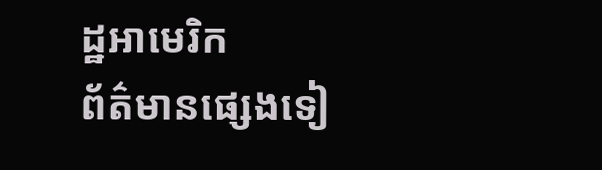ដ្ឋអាមេរិក
ព័ត៌មានផ្សេងទៀ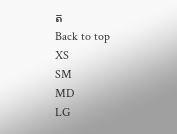ត
Back to top
XS
SM
MD
LG